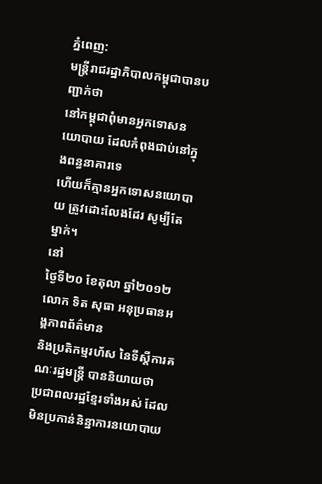ភ្នំពេញ:
មន្ត្រីរាជរដ្ឋាភិបាលកម្ពុជាបានបញ្ជាក់ថា
នៅកម្ពុជាពុំមានអ្នកទោសនយោបាយ ដែលកំពុងជាប់នៅក្នុងពន្ធនាគារទេ
ហើយក៏គ្មានអ្នកទោសនយោបាយ ត្រូវដោះលែងដែរ សូម្បីតែម្នាក់។
នៅ
ថ្ងៃទី២០ ខែតុលា ឆ្នាំ២០១២ លោក ទិត សុធា អនុប្រធានអង្គភាពព័ត៌មាន
និងប្រតិកម្មរហ័ស នៃទីស្តីការគណៈរដ្ឋមន្ត្រី បាននិយាយថា
ប្រជាពលរដ្ឋខ្មែរទាំងអស់ ដែលមិនប្រកាន់និន្នាការនយោបាយ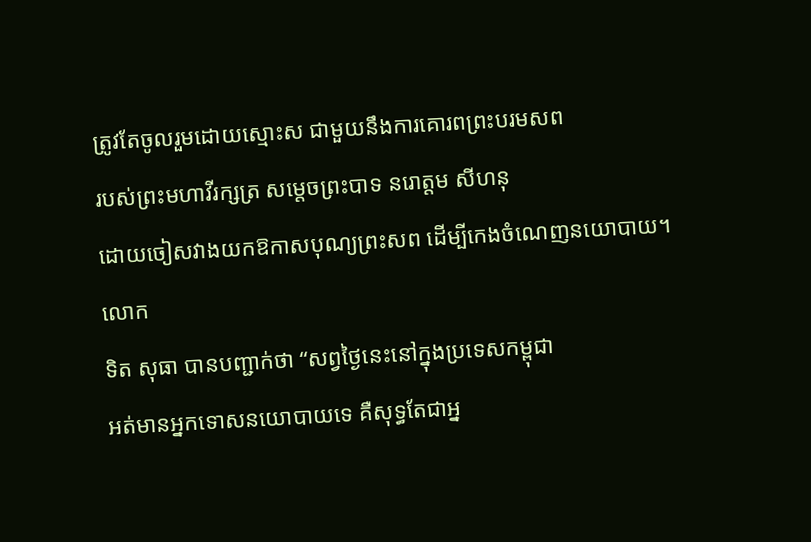ត្រូវតែចូលរួមដោយស្មោះស ជាមួយនឹងការគោរពព្រះបរមសព
របស់ព្រះមហាវីរក្សត្រ សម្តេចព្រះបាទ នរោត្តម សីហនុ
ដោយចៀសវាងយកឱកាសបុណ្យព្រះសព ដើម្បីកេងចំណេញនយោបាយ។
លោក
ទិត សុធា បានបញ្ជាក់ថា “សព្វថ្ងៃនេះនៅក្នុងប្រទេសកម្ពុជា
អត់មានអ្នកទោសនយោបាយទេ គឺសុទ្ធតែជាអ្ន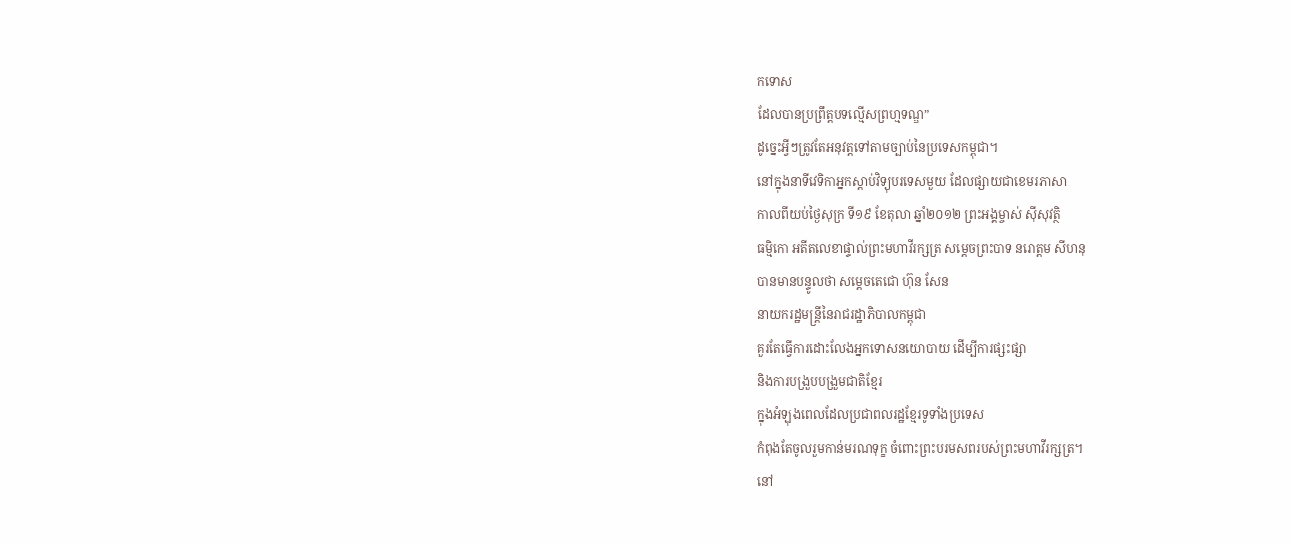កទោស
ដែលបានប្រព្រឹត្តបទល្មើសព្រហ្មទណ្ឌ”
ដូច្នេះអ្វីៗត្រូវតែអនុវត្តទៅតាមច្បាប់នៃប្រទេសកម្ពុជា។
នៅក្នុងនាទីវេទិកាអ្នកស្តាប់វិទ្យុបរទេសមួយ ដែលផ្សាយជាខេមរភាសា
កាលពីយប់ថ្ងៃសុក្រ ទី១៩ ខែតុលា ឆ្នាំ២០១២ ព្រះអង្គម្ចាស់ ស៊ីសុវត្ថិ
ធម្មិកោ អតីតលេខាផ្ទាល់ព្រះមហាវីរក្សត្រ សម្តេចព្រះបាទ នរោត្តម សីហនុ
បានមានបន្ទូលថា សម្តេចតេជោ ហ៊ុន សែន
នាយករដ្ឋមន្ត្រីនៃរាជរដ្ឋាភិបាលកម្ពុជា
គួរតែធ្វើការដោះលែងអ្នកទោសនយោបាយ ដើម្បីការផ្សះផ្សា
និងការបង្រួបបង្រួមជាតិខ្មែរ
ក្នុងអំឡុងពេលដែលប្រជាពលរដ្ឋខ្មែរទូទាំងប្រទេស
កំពុងតែចូលរួមកាន់មរណទុក្ខ ចំពោះព្រះបរមសពរបស់ព្រះមហាវីរក្សត្រ។
នៅ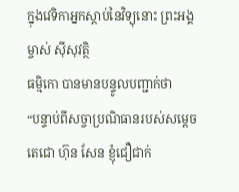ក្នុងវេទិកាអ្នកស្តាប់នៃវិទ្យុនោះ ព្រះអង្គម្ចាស់ ស៊ីសុវត្ថិ
ធម្មិកោ បានមានបន្ទូលបញ្ជាក់ថា
“បន្ទាប់ពីសច្ចាប្រណិធានរបស់សម្តេចតេជោ ហ៊ុន សែន ខ្ញុំជឿជាក់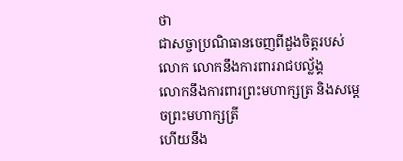ថា
ជាសច្ចាប្រណិធានចេញពីដួងចិត្តរបស់លោក លោកនឹងការពាររាជបល្ល័ង្គ
លោកនឹងការពារព្រះមហាក្សត្រ និងសម្តេចព្រះមហាក្សត្រី
ហើយនឹង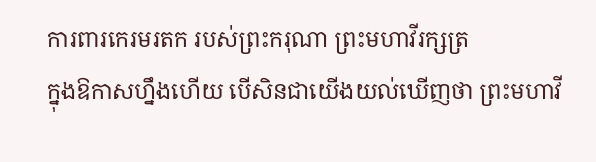ការពារកេរមរតក របស់ព្រះករុណា ព្រះមហាវីរក្សត្រ
ក្នុងឱកាសហ្នឹងហើយ បើសិនជាយើងយល់ឃើញថា ព្រះមហាវី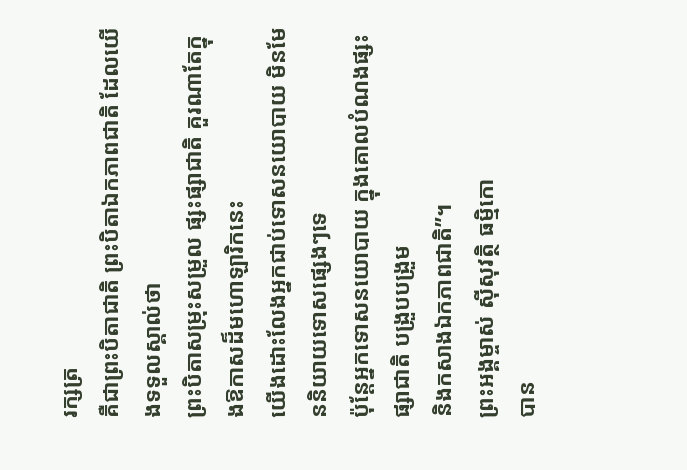រក្សត្រ
គឺជាព្រះបិតាជាតិ ព្រះបិតាឯកភាពជាតិ ដែលយើងទទួលស្គាល់ថា
ព្រះបិតាសម្រុះសម្រួល ផ្សះផ្សាជាតិ គួរណាតែក្នុងឱកាសដ៏មហោឡារិកនេះ
យើងដោះលែងអ្នកជាប់ទោសនយោបាយ មិនមែននិយាយទោសផ្សេងៗទេ
ប៉ុន្តែអ្នកទោសនយោបាយ ក្នុងគោលបំណងផ្សះផ្សាជាតិ បង្រួបបង្រួម
និងកសាងឯកភាពជាតិ”។
ព្រះអង្គម្ចាស់ ស៊ីសុវត្ថិ ធម្មិកោ
បាន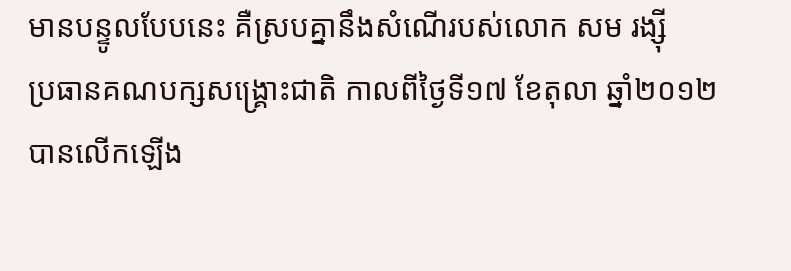មានបន្ទូលបែបនេះ គឺស្របគ្នានឹងសំណើរបស់លោក សម រង្ស៊ី
ប្រធានគណបក្សសង្គ្រោះជាតិ កាលពីថ្ងៃទី១៧ ខែតុលា ឆ្នាំ២០១២
បានលើកឡើង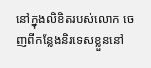នៅក្នុងលិខិតរបស់លោក ចេញពីកន្លែងនិរទេសខ្លួននៅ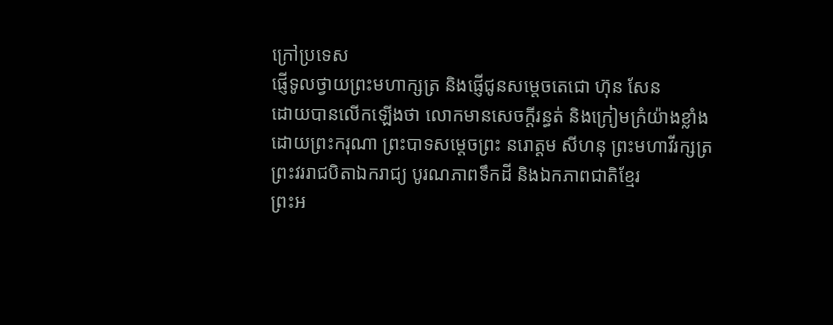ក្រៅប្រទេស
ផ្ញើទូលថ្វាយព្រះមហាក្សត្រ និងផ្ញើជូនសម្តេចតេជោ ហ៊ុន សែន
ដោយបានលើកឡើងថា លោកមានសេចក្តីរន្ធត់ និងក្រៀមក្រំយ៉ាងខ្លាំង
ដោយព្រះករុណា ព្រះបាទសម្តេចព្រះ នរោត្តម សីហនុ ព្រះមហាវីរក្សត្រ
ព្រះវររាជបិតាឯករាជ្យ បូរណភាពទឹកដី និងឯកភាពជាតិខ្មែរ
ព្រះអ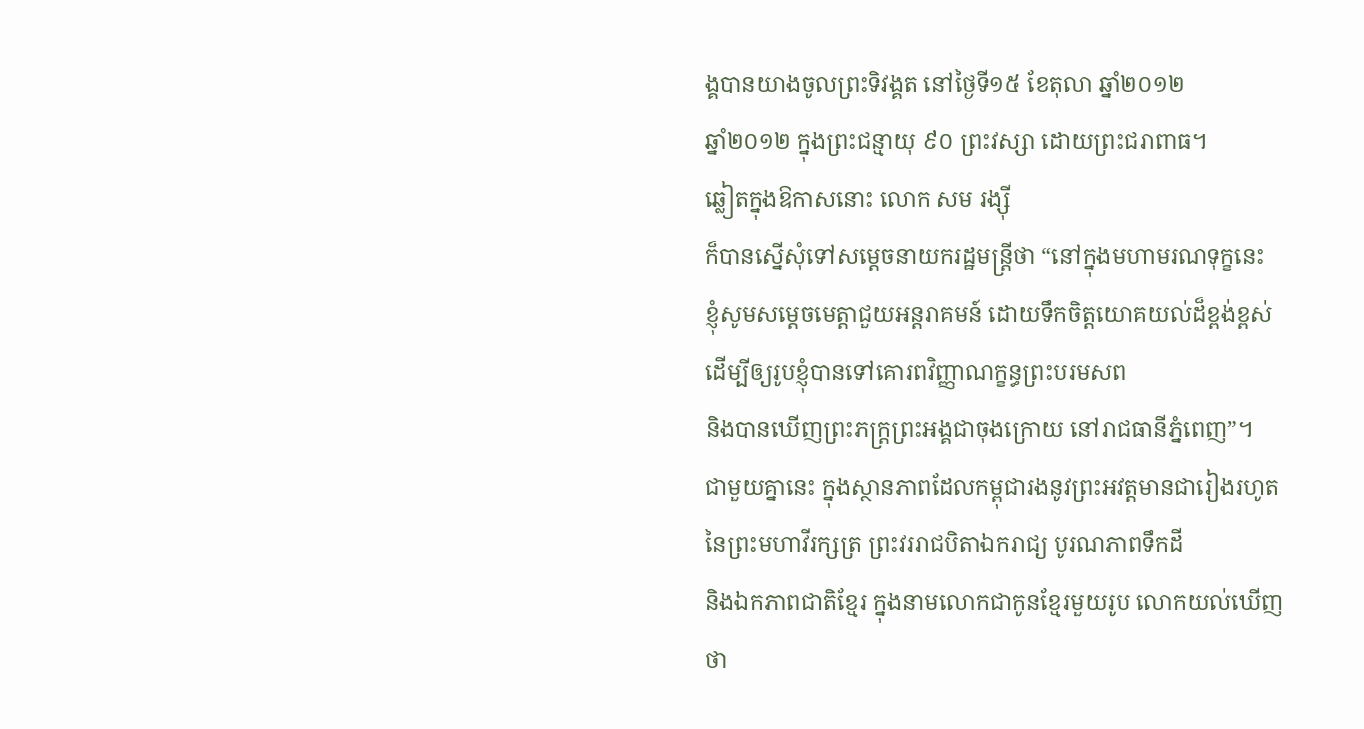ង្គបានយាងចូលព្រះទិវង្គត នៅថ្ងៃទី១៥ ខែតុលា ឆ្នាំ២០១២
ឆ្នាំ២០១២ ក្នុងព្រះជន្មាយុ ៩០ ព្រះវស្សា ដោយព្រះជរាពាធ។
ឆ្លៀតក្នុងឱកាសនោះ លោក សម រង្ស៊ី
ក៏បានស្នើសុំទៅសម្តេចនាយករដ្ឋមន្ត្រីថា “នៅក្នុងមហាមរណទុក្ខនេះ
ខ្ញុំសូមសម្តេចមេត្តាជួយអន្តរាគមន៍ ដោយទឹកចិត្តយោគយល់ដ៏ខ្ពង់ខ្ពស់
ដើម្បីឲ្យរូបខ្ញុំបានទៅគោរពវិញ្ញាណក្ខន្ធព្រះបរមសព
និងបានឃើញព្រះភក្ត្រព្រះអង្គជាចុងក្រោយ នៅរាជធានីភ្នំពេញ”។
ជាមួយគ្នានេះ ក្នុងស្ថានភាពដែលកម្ពុជារងនូវព្រះអវត្តមានជារៀងរហូត
នៃព្រះមហាវីរក្សត្រ ព្រះវររាជបិតាឯករាជ្យ បូរណភាពទឹកដី
និងឯកភាពជាតិខ្មែរ ក្នុងនាមលោកជាកូនខ្មែរមួយរូប លោកយល់ឃើញថា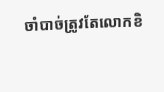ចាំបាច់ត្រូវតែលោកខិ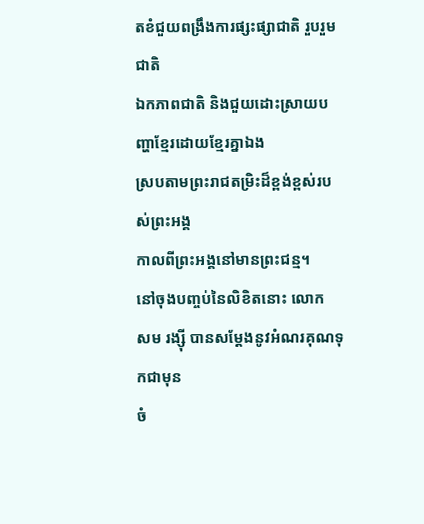តខំជួយពង្រឹងការផ្សះផ្សាជាតិ រួបរួមជាតិ
ឯកភាពជាតិ និងជួយដោះស្រាយបញ្ហាខ្មែរដោយខ្មែរគ្នាឯង
ស្របតាមព្រះរាជតម្រិះដ៏ខ្ពង់ខ្ពស់របស់ព្រះអង្គ
កាលពីព្រះអង្គនៅមានព្រះជន្ម។
នៅចុងបញ្ចប់នៃលិខិតនោះ លោក
សម រង្ស៊ី បានសម្តែងនូវអំណរគុណទុកជាមុន
ចំ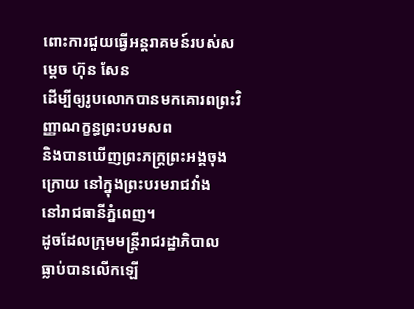ពោះការជួយធ្វើអន្តរាគមន៍របស់សម្តេច ហ៊ុន សែន
ដើម្បីឲ្យរូបលោកបានមកគោរពព្រះវិញ្ញាណក្ខន្ធព្រះបរមសព
និងបានឃើញព្រះភក្ត្រព្រះអង្គចុងក្រោយ នៅក្នុងព្រះបរមរាជវាំង
នៅរាជធានីភ្នំពេញ។
ដូចដែលក្រុមមន្ត្រីរាជរដ្ឋាភិបាល
ធ្លាប់បានលើកឡើ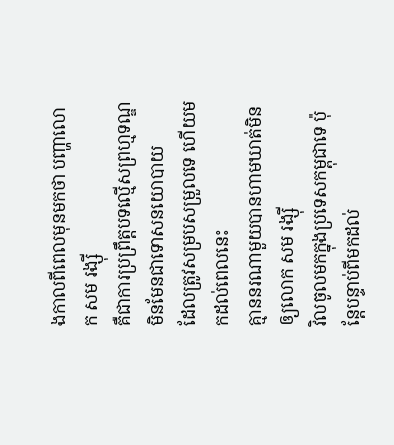ងកាលពីពេលមុនមកថា បញ្ហាលោក សម រង្ស៊ី
គឺជាការប្រព្រឹត្តបទល្មើសព្រហ្មទណ្ឌ មិនមែនជាទោសនយោបាយ
ដែលត្រូវសម្របសម្រួលទេ ហើយមកដល់ពេលនេះ
គ្មាននរណាមួយបានហាមឃាត់មិនឲ្យលោក សម រង្ស៊ី
វិលចូលមកក្នុងប្រទេសកម្ពុជាទេ ប៉ុន្តែបន្ទាប់ពីមកដល់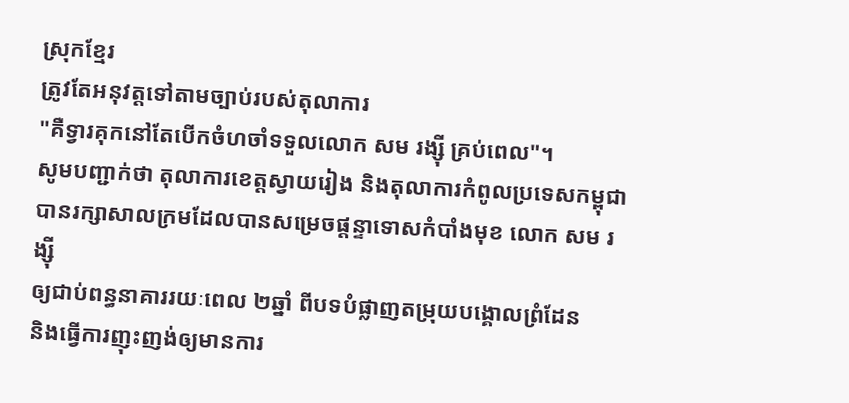ស្រុកខ្មែរ
ត្រូវតែអនុវត្តទៅតាមច្បាប់របស់តុលាការ
"គឺទ្វារគុកនៅតែបើកចំហចាំទទួលលោក សម រង្ស៊ី គ្រប់ពេល"។
សូមបញ្ជាក់ថា តុលាការខេត្តស្វាយរៀង និងតុលាការកំពូលប្រទេសកម្ពុជា
បានរក្សាសាលក្រមដែលបានសម្រេចផ្តន្ទាទោសកំបាំងមុខ លោក សម រង្ស៊ី
ឲ្យជាប់ពន្ធនាគាររយៈពេល ២ឆ្នាំ ពីបទបំផ្លាញតម្រុយបង្គោលព្រំដែន
និងធ្វើការញុះញង់ឲ្យមានការ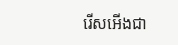រើសអើងជា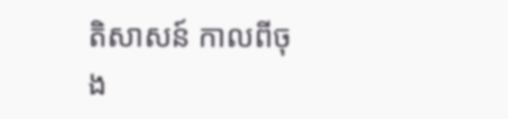តិសាសន៍ កាលពីចុង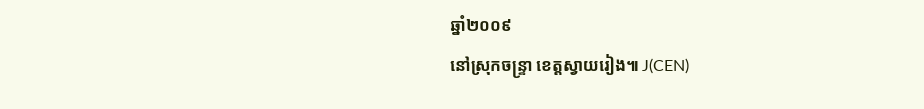ឆ្នាំ២០០៩
នៅស្រុកចន្ទ្រា ខេត្តស្វាយរៀង៕ J(CEN)